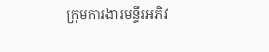ក្រុមការងារមន្ទីរអភិវ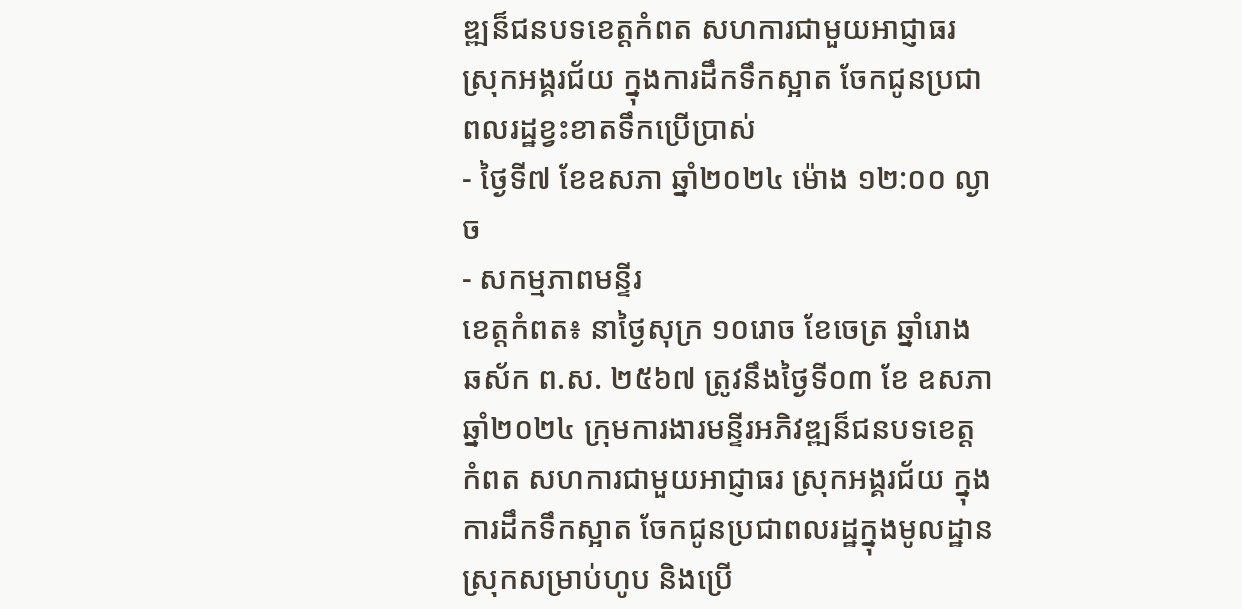ឌ្ឍន៏ជនបទខេត្តកំពត សហការជាមួយអាជ្ញាធរ ស្រុកអង្គរជ័យ ក្នុងការដឹកទឹកស្អាត ចែកជូនប្រជាពលរដ្ឋខ្វះខាតទឹកប្រើប្រាស់
- ថ្ងៃទី៧ ខែឧសភា ឆ្នាំ២០២៤ ម៉ោង ១២:០០ ល្ងាច
- សកម្មភាពមន្ទីរ
ខេត្តកំពត៖ នាថ្ងៃសុក្រ ១០រោច ខែចេត្រ ឆ្នាំរោង ឆស័ក ព.ស. ២៥៦៧ ត្រូវនឹងថ្ងៃទី០៣ ខែ ឧសភា ឆ្នាំ២០២៤ ក្រុមការងារមន្ទីរអភិវឌ្ឍន៏ជនបទខេត្តកំពត សហការជាមួយអាជ្ញាធរ ស្រុកអង្គរជ័យ ក្នុងការដឹកទឹកស្អាត ចែកជូនប្រជាពលរដ្ឋក្នុងមូលដ្ឋានស្រុកសម្រាប់ហូប និងប្រើ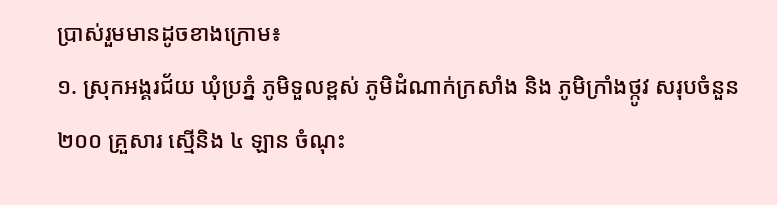ប្រាស់រួមមានដូចខាងក្រោម៖
១. ស្រុកអង្គរជ័យ ឃុំប្រភ្នំ ភូមិទួលខ្ពស់ ភូមិដំណាក់ក្រសាំង និង ភូមិក្រាំងថ្កូវ សរុបចំនួន ២០០ គ្រួសារ ស្មើនិង ៤ ឡាន ចំណុះ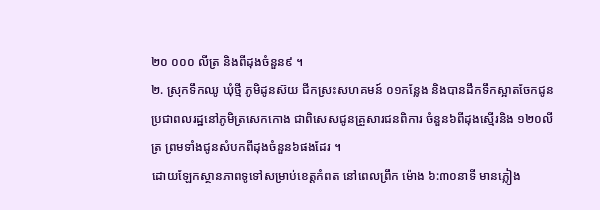២០ ០០០ លីត្រ និងពីដុងចំនួន៩ ។
២. ស្រុកទឹកឈូ ឃុំថ្មី ភូមិដូនស៊យ ជីកស្រះសហគមន៍ ០១កន្លែង និងបានដឹកទឹកស្អាតចែកជូនប្រជាពលរដ្ឋនៅភូមិត្រសេកកោង ជាពិសេសជូនគ្រួសារជនពិការ ចំនួន៦ពីដុងស្មើរនិង ១២០លីត្រ ព្រមទាំងជូនសំបកពីដុងចំនួន៦ផងដែរ ។
ដោយឡែកស្ថានភាពទូទៅសម្រាប់ខេត្តកំពត នៅពេលព្រឹក ម៉ោង ៦:៣០នាទី មានភ្លៀង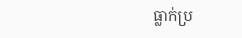ធ្លាក់ប្រ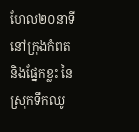ហែល២០នាទីនៅក្រុងកំពត និងផ្នែកខ្លះ នៃស្រុកទឹកឈូ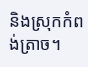និងស្រុកកំពង់ត្រាច។